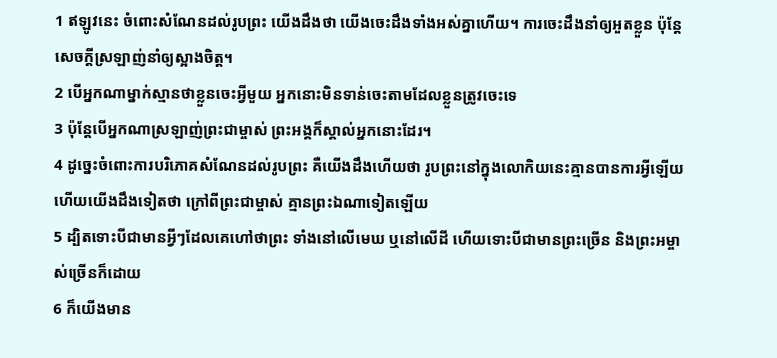1 ឥឡូវនេះ ចំពោះសំណែនដល់រូបព្រះ យើងដឹងថា យើងចេះដឹងទាំងអស់គ្នាហើយ។ ការចេះដឹងនាំឲ្យអួតខ្លួន ប៉ុន្ដែសេចក្ដីស្រឡាញ់នាំឲ្យស្អាងចិត្ដ។
2 បើអ្នកណាម្នាក់ស្មានថាខ្លួនចេះអ្វីមួយ អ្នកនោះមិនទាន់ចេះតាមដែលខ្លួនត្រូវចេះទេ
3 ប៉ុន្ដែបើអ្នកណាស្រឡាញ់ព្រះជាម្ចាស់ ព្រះអង្គក៏ស្គាល់អ្នកនោះដែរ។
4 ដូច្នេះចំពោះការបរិភោគសំណែនដល់រូបព្រះ គឺយើងដឹងហើយថា រូបព្រះនៅក្នុងលោកិយនេះគ្មានបានការអ្វីឡើយ ហើយយើងដឹងទៀតថា ក្រៅពីព្រះជាម្ចាស់ គ្មានព្រះឯណាទៀតឡើយ
5 ដ្បិតទោះបីជាមានអ្វីៗដែលគេហៅថាព្រះ ទាំងនៅលើមេឃ ឬនៅលើដី ហើយទោះបីជាមានព្រះច្រើន និងព្រះអម្ចាស់ច្រើនក៏ដោយ
6 ក៏យើងមាន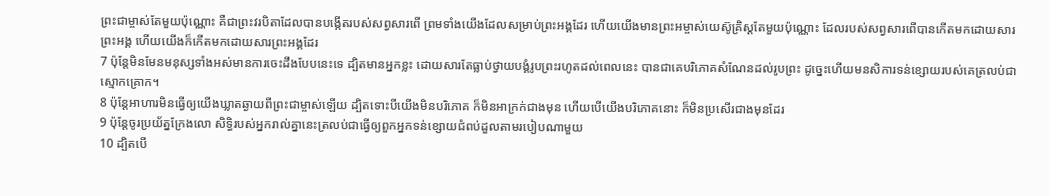ព្រះជាម្ចាស់តែមួយប៉ុណ្ណោះ គឺជាព្រះវរបិតាដែលបានបង្កើតរបស់សព្វសារពើ ព្រមទាំងយើងដែលសម្រាប់ព្រះអង្គដែរ ហើយយើងមានព្រះអម្ចាស់យេស៊ូគ្រិស្ដតែមួយប៉ុណ្ណោះ ដែលរបស់សព្វសារពើបានកើតមកដោយសារព្រះអង្គ ហើយយើងក៏កើតមកដោយសារព្រះអង្គដែរ
7 ប៉ុន្ដែមិនមែនមនុស្សទាំងអស់មានការចេះដឹងបែបនេះទេ ដ្បិតមានអ្នកខ្លះ ដោយសារតែធ្លាប់ថ្វាយបង្គំរូបព្រះរហូតដល់ពេលនេះ បានជាគេបរិភោគសំណែនដល់រូបព្រះ ដូច្នេះហើយមនសិការទន់ខ្សោយរបស់គេត្រលប់ជាស្មោកគ្រោក។
8 ប៉ុន្ដែអាហារមិនធ្វើឲ្យយើងឃ្លាតឆ្ងាយពីព្រះជាម្ចាស់ឡើយ ដ្បិតទោះបីយើងមិនបរិភោគ ក៏មិនអាក្រក់ជាងមុន ហើយបើយើងបរិភោគនោះ ក៏មិនប្រសើរជាងមុនដែរ
9 ប៉ុន្ដែចូរប្រយ័ត្នក្រែងលោ សិទ្ធិរបស់អ្នករាល់គ្នានេះត្រលប់ជាធ្វើឲ្យពួកអ្នកទន់ខ្សោយជំពប់ដួលតាមរបៀបណាមួយ
10 ដ្បិតបើ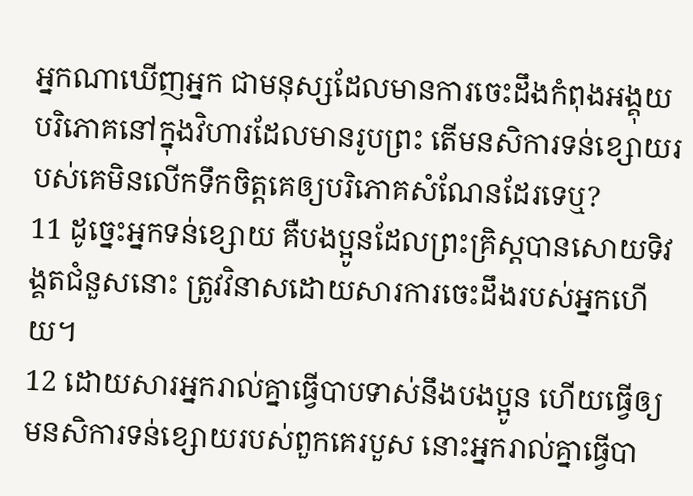អ្នកណាឃើញអ្នក ជាមនុស្សដែលមានការចេះដឹងកំពុងអង្គុយបរិភោគនៅក្នុងវិហារដែលមានរូបព្រះ តើមនសិការទន់ខ្សោយរបស់គេមិនលើកទឹកចិត្តគេឲ្យបរិភោគសំណែនដែរទេឬ?
11 ដូច្នេះអ្នកទន់ខ្សោយ គឺបងប្អូនដែលព្រះគ្រិស្ដបានសោយទិវង្គតជំនួសនោះ ត្រូវវិនាសដោយសារការចេះដឹងរបស់អ្នកហើយ។
12 ដោយសារអ្នករាល់គ្នាធ្វើបាបទាស់នឹងបងប្អូន ហើយធ្វើឲ្យមនសិការទន់ខ្សោយរបស់ពួកគេរបួស នោះអ្នករាល់គ្នាធ្វើបា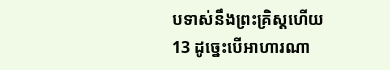បទាស់នឹងព្រះគ្រិស្ដហើយ
13 ដូច្នេះបើអាហារណា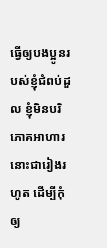ធ្វើឲ្យបងប្អូនរបស់ខ្ញុំជំពប់ដួល ខ្ញុំមិនបរិភោគអាហារនោះជារៀងរហូត ដើម្បីកុំឲ្យ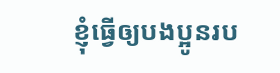ខ្ញុំធ្វើឲ្យបងប្អូនរប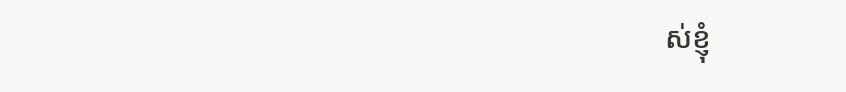ស់ខ្ញុំ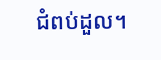ជំពប់ដួល។